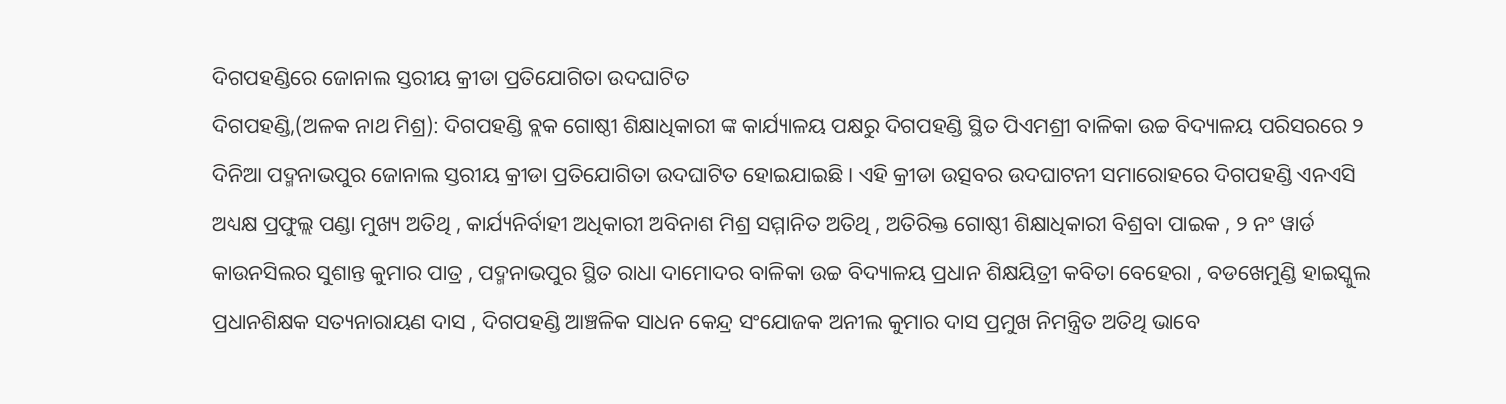ଦିଗପହଣ୍ଡିରେ ଜୋନାଲ ସ୍ତରୀୟ କ୍ରୀଡା ପ୍ରତିଯୋଗିତା ଉଦଘାଟିତ
ଦିଗପହଣ୍ଡି,(ଅଳକ ନାଥ ମିଶ୍ର): ଦିଗପହଣ୍ଡି ବ୍ଲକ ଗୋଷ୍ଠୀ ଶିକ୍ଷାଧିକାରୀ ଙ୍କ କାର୍ଯ୍ୟାଳୟ ପକ୍ଷରୁ ଦିଗପହଣ୍ଡି ସ୍ଥିତ ପିଏମଶ୍ରୀ ବାଳିକା ଉଚ୍ଚ ବିଦ୍ୟାଳୟ ପରିସରରେ ୨ ଦିନିଆ ପଦ୍ମନାଭପୁର ଜୋନାଲ ସ୍ତରୀୟ କ୍ରୀଡା ପ୍ରତିଯୋଗିତା ଉଦଘାଟିତ ହୋଇଯାଇଛି । ଏହି କ୍ରୀଡା ଉତ୍ସବର ଉଦଘାଟନୀ ସମାରୋହରେ ଦିଗପହଣ୍ଡି ଏନଏସି ଅଧ୍ୟକ୍ଷ ପ୍ରଫୁଲ୍ଲ ପଣ୍ଡା ମୁଖ୍ୟ ଅତିଥି , କାର୍ଯ୍ୟନିର୍ବାହୀ ଅଧିକାରୀ ଅବିନାଶ ମିଶ୍ର ସମ୍ମାନିତ ଅତିଥି , ଅତିରିକ୍ତ ଗୋଷ୍ଠୀ ଶିକ୍ଷାଧିକାରୀ ବିଶ୍ରବା ପାଇକ , ୨ ନଂ ୱାର୍ଡ କାଉନସିଲର ସୁଶାନ୍ତ କୁମାର ପାତ୍ର , ପଦ୍ମନାଭପୁର ସ୍ଥିତ ରାଧା ଦାମୋଦର ବାଳିକା ଉଚ୍ଚ ବିଦ୍ୟାଳୟ ପ୍ରଧାନ ଶିକ୍ଷୟିତ୍ରୀ କବିତା ବେହେରା , ବଡଖେମୁଣ୍ଡି ହାଇସ୍କୁଲ ପ୍ରଧାନଶିକ୍ଷକ ସତ୍ୟନାରାୟଣ ଦାସ , ଦିଗପହଣ୍ଡି ଆଞ୍ଚଳିକ ସାଧନ କେନ୍ଦ୍ର ସଂଯୋଜକ ଅନୀଲ କୁମାର ଦାସ ପ୍ରମୁଖ ନିମନ୍ତ୍ରିତ ଅତିଥି ଭାବେ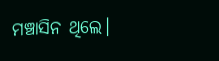ମଞ୍ଚାସିନ ଥିଲେ।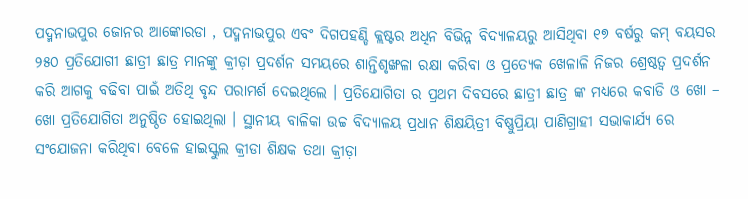ପଦ୍ମନାଭପୁର ଜୋନର ଆଙ୍କୋରଡା , ପଦ୍ମନାଭପୁର ଏବଂ ଦିଗପହଣ୍ଡି କ୍ଲଷ୍ଟର ଅଧିନ ବିଭିନ୍ନ ବିଦ୍ୟାଳୟରୁ ଆସିଥିବା ୧୭ ବର୍ଷରୁ କମ୍ ବୟସର ୨୫୦ ପ୍ରତିଯୋଗୀ ଛାତ୍ରୀ ଛାତ୍ର ମାନଙ୍କୁ କ୍ରୀଡ଼ା ପ୍ରଦର୍ଶନ ସମୟରେ ଶାନ୍ତିଶୃଙ୍ଖଳା ରକ୍ଷା କରିବା ଓ ପ୍ରତ୍ୟେକ ଖେଳାଳି ନିଜର ଶ୍ରେଷ୍ଠତ୍ଵ ପ୍ରଦର୍ଶନ କରି ଆଗକୁ ବଢିବା ପାଇଁ ଅତିଥି ବୃନ୍ଦ ପରାମର୍ଶ ଦେଇଥିଲେ । ପ୍ରତିଯୋଗିତା ର ପ୍ରଥମ ଦିବସରେ ଛାତ୍ରୀ ଛାତ୍ର ଙ୍କ ମଧ୍ୟରେ କବାଡି ଓ ଖୋ – ଖୋ ପ୍ରତିଯୋଗିତା ଅନୁଷ୍ଠିତ ହୋଇଥିଲା । ସ୍ଥାନୀୟ ବାଳିକା ଉଚ୍ଚ ବିଦ୍ୟାଳୟ ପ୍ରଧାନ ଶିକ୍ଷୟିତ୍ରୀ ବିଷ୍ଣୁପ୍ରିୟା ପାଣିଗ୍ରାହୀ ସଭାକାର୍ଯ୍ୟ ରେ ସଂଯୋଜନା କରିଥିବା ବେଳେ ହାଇସ୍କୁଲ କ୍ରୀଡା ଶିକ୍ଷକ ତଥା କ୍ରୀଡ଼ା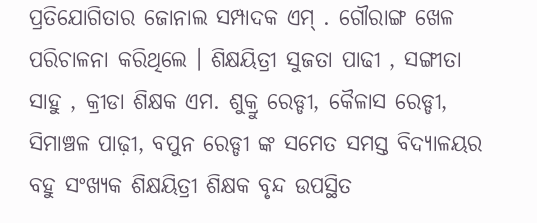ପ୍ରତିଯୋଗିତାର ଜୋନାଲ ସମ୍ପାଦକ ଏମ୍ . ଗୌରାଙ୍ଗ ଖେଳ ପରିଚାଳନା କରିଥିଲେ । ଶିକ୍ଷୟିତ୍ରୀ ସୁଜତା ପାଢୀ , ସଙ୍ଗୀତା ସାହୁ , କ୍ରୀଡା ଶିକ୍ଷକ ଏମ. ଶୁକ୍ରୁ ରେଡ୍ଡୀ, କୈଳାସ ରେଡ୍ଡୀ, ସିମାଞ୍ଚଳ ପାଢ଼ୀ, ବପୁନ ରେଡ୍ଡୀ ଙ୍କ ସମେତ ସମସ୍ତ ବିଦ୍ୟାଳୟର ବହୁ ସଂଖ୍ୟକ ଶିକ୍ଷୟିତ୍ରୀ ଶିକ୍ଷକ ବୃନ୍ଦ ଉପସ୍ଥିତ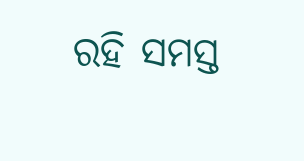ରହି ସମସ୍ତ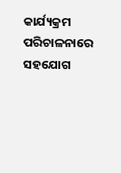କାର୍ଯ୍ୟକ୍ରମ ପରିଚାଳନାରେ ସହଯୋଗ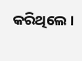କରିଥିଲେ ।